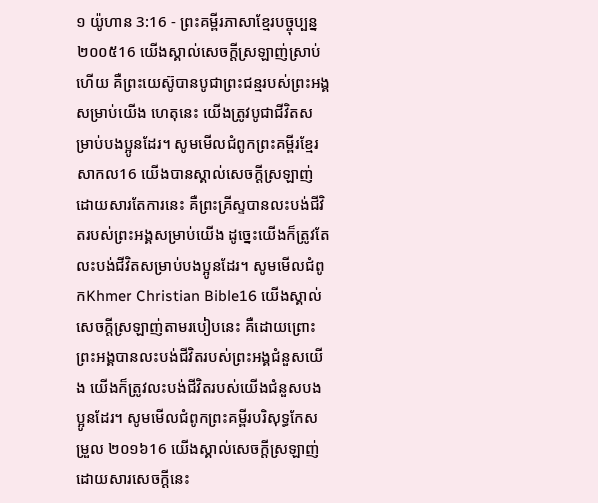១ យ៉ូហាន 3:16 - ព្រះគម្ពីរភាសាខ្មែរបច្ចុប្បន្ន ២០០៥16 យើងស្គាល់សេចក្ដីស្រឡាញ់ស្រាប់ហើយ គឺព្រះយេស៊ូបានបូជាព្រះជន្មរបស់ព្រះអង្គសម្រាប់យើង ហេតុនេះ យើងត្រូវបូជាជីវិតសម្រាប់បងប្អូនដែរ។ សូមមើលជំពូកព្រះគម្ពីរខ្មែរសាកល16 យើងបានស្គាល់សេចក្ដីស្រឡាញ់ដោយសារតែការនេះ គឺព្រះគ្រីស្ទបានលះបង់ជីវិតរបស់ព្រះអង្គសម្រាប់យើង ដូច្នេះយើងក៏ត្រូវតែលះបង់ជីវិតសម្រាប់បងប្អូនដែរ។ សូមមើលជំពូកKhmer Christian Bible16 យើងស្គាល់សេចក្ដីស្រឡាញ់តាមរបៀបនេះ គឺដោយព្រោះព្រះអង្គបានលះបង់ជីវិតរបស់ព្រះអង្គជំនួសយើង យើងក៏ត្រូវលះបង់ជីវិតរបស់យើងជំនួសបងប្អូនដែរ។ សូមមើលជំពូកព្រះគម្ពីរបរិសុទ្ធកែសម្រួល ២០១៦16 យើងស្គាល់សេចក្ដីស្រឡាញ់ដោយសារសេចក្ដីនេះ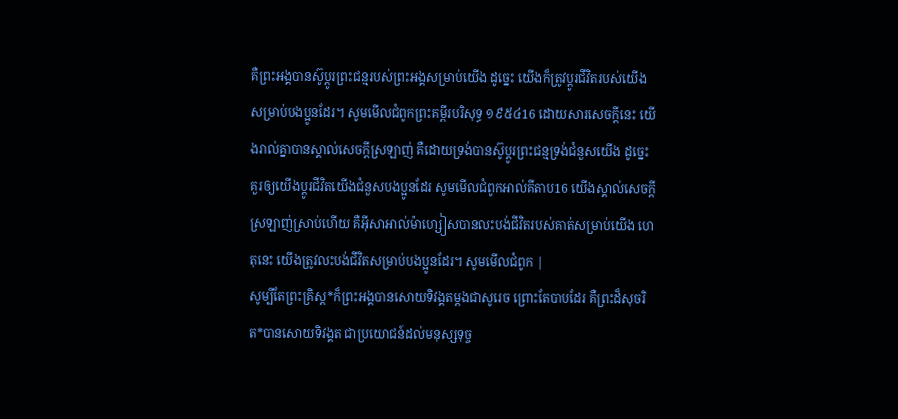គឺព្រះអង្គបានស៊ូប្តូរព្រះជន្មរបស់ព្រះអង្គសម្រាប់យើង ដូច្នេះ យើងក៏ត្រូវប្តូរជីវិតរបស់យើងសម្រាប់បងប្អូនដែរ។ សូមមើលជំពូកព្រះគម្ពីរបរិសុទ្ធ ១៩៥៤16 ដោយសារសេចក្ដីនេះ យើងរាល់គ្នាបានស្គាល់សេចក្ដីស្រឡាញ់ គឺដោយទ្រង់បានស៊ូប្តូរព្រះជន្មទ្រង់ជំនួសយើង ដូច្នេះ គួរឲ្យយើងប្តូរជីវិតយើងជំនួសបងប្អូនដែរ សូមមើលជំពូកអាល់គីតាប16 យើងស្គាល់សេចក្ដីស្រឡាញ់ស្រាប់ហើយ គឺអ៊ីសាអាល់ម៉ាហ្សៀសបានលះបង់ជីវិតរបស់គាត់សម្រាប់យើង ហេតុនេះ យើងត្រូវលះបង់ជីវិតសម្រាប់បងប្អូនដែរ។ សូមមើលជំពូក |
សូម្បីតែព្រះគ្រិស្ត*ក៏ព្រះអង្គបានសោយទិវង្គតម្ដងជាសូរេច ព្រោះតែបាបដែរ គឺព្រះដ៏សុចរិត*បានសោយទិវង្គត ជាប្រយោជន៍ដល់មនុស្សទុច្ច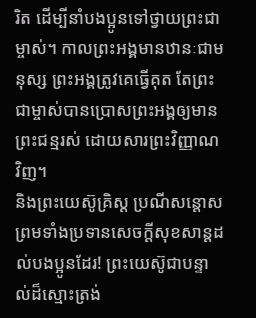រិត ដើម្បីនាំបងប្អូនទៅថ្វាយព្រះជាម្ចាស់។ កាលព្រះអង្គមានឋានៈជាមនុស្ស ព្រះអង្គត្រូវគេធ្វើគុត តែព្រះជាម្ចាស់បានប្រោសព្រះអង្គឲ្យមានព្រះជន្មរស់ ដោយសារព្រះវិញ្ញាណវិញ។
និងព្រះយេស៊ូគ្រិស្ត ប្រណីសន្ដោស ព្រមទាំងប្រទានសេចក្ដីសុខសាន្តដល់បងប្អូនដែរ! ព្រះយេស៊ូជាបន្ទាល់ដ៏ស្មោះត្រង់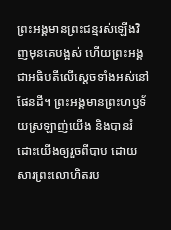ព្រះអង្គមានព្រះជន្មរស់ឡើងវិញមុនគេបង្អស់ ហើយព្រះអង្គជាអធិបតីលើស្ដេចទាំងអស់នៅផែនដី។ ព្រះអង្គមានព្រះហឫទ័យស្រឡាញ់យើង និងបានរំដោះយើងឲ្យរួចពីបាប ដោយសារព្រះលោហិតរប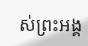ស់ព្រះអង្គ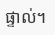ផ្ទាល់។